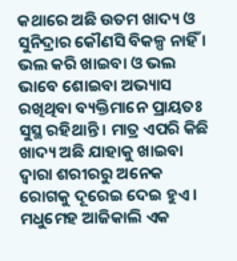କଥାରେ ଅଛି ଉତମ ଖାଦ୍ୟ ଓ ସୁନିଦ୍ରାର କୌଣସି ବିକଳ୍ପ ନାହିଁ । ଭଲ କରି ଖାଇବା ଓ ଭଲ ଭାବେ ଶୋଇବା ଅଭ୍ୟାସ ରଖିଥିବା ବ୍ୟକ୍ତିମାନେ ପ୍ରାୟତଃ ସୁସ୍ଥ ରହିଥାନ୍ତି । ମାତ୍ର ଏପରି କିଛି ଖାଦ୍ୟ ଅଛି ଯାହାକୁ ଖାଇବା ଦ୍ୱାରା ଶରୀରରୁ ଅନେକ ରୋଗକୁ ଦୂରେଇ ଦେଇ ହୁଏ । ମଧୁମେହ ଆଜିକାଲି ଏକ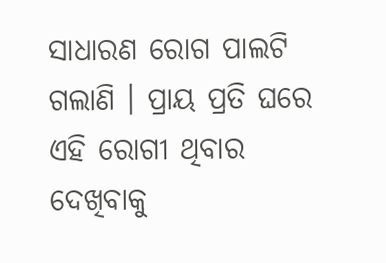ସାଧାରଣ ରୋଗ ପାଲଟି ଗଲାଣି । ପ୍ରାୟ ପ୍ରତି ଘରେ ଏହି ରୋଗୀ ଥିବାର ଦେଖିବାକୁ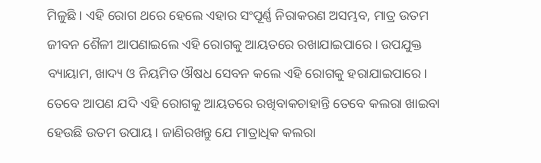ମିଳୁଛି । ଏହି ରୋଗ ଥରେ ହେଲେ ଏହାର ସଂପୂର୍ଣ୍ଣ ନିରାକରଣ ଅସମ୍ଭବ, ମାତ୍ର ଉତମ ଜୀବନ ଶୈଳୀ ଆପଣାଇଲେ ଏହି ରୋଗକୁ ଆୟତରେ ରଖାଯାଇପାରେ । ଉପଯୁକ୍ତ ବ୍ୟାୟାମ, ଖାଦ୍ୟ ଓ ନିୟମିତ ଔଷଧ ସେବନ କଲେ ଏହି ରୋଗକୁ ହରାଯାଇପାରେ । ତେବେ ଆପଣ ଯଦି ଏହି ରୋଗକୁ ଆୟତରେ ରଖିବାକଚାହାନ୍ତି ତେବେ କଲରା ଖାଇବା ହେଉଛି ଉତମ ଉପାୟ । ଜାଣିରଖନ୍ତୁ ଯେ ମାତ୍ରାଧିକ କଲରା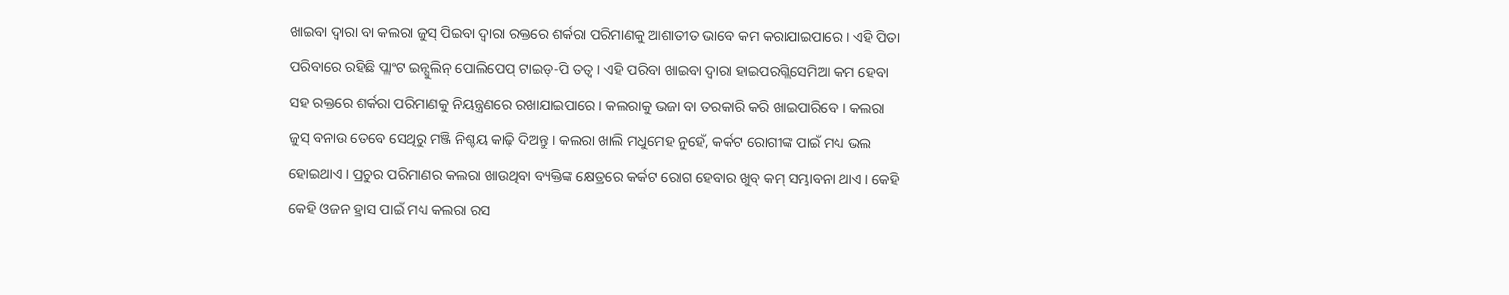ଖାଇବା ଦ୍ୱାରା ବା କଲରା ଜୁସ୍ ପିଇବା ଦ୍ୱାରା ରକ୍ତରେ ଶର୍କରା ପରିମାଣକୁ ଆଶାତୀତ ଭାବେ କମ କରାଯାଇପାରେ । ଏହି ପିତା ପରିବାରେ ରହିଛି ପ୍ଲାଂଟ ଇନ୍ସୁଲିନ୍ ପୋଲିପେପ୍ ଟାଇଡ୍-ପି ତତ୍ୱ । ଏହି ପରିବା ଖାଇବା ଦ୍ୱାରା ହାଇପରଗ୍ଲିସେମିଆ କମ ହେବା ସହ ରକ୍ତରେ ଶର୍କରା ପରିମାଣକୁ ନିୟନ୍ତ୍ରଣରେ ରଖାଯାଇପାରେ । କଲରାକୁ ଭଜା ବା ତରକାରି କରି ଖାଇପାରିବେ । କଲରା ଜୁସ୍ ବନାଉ ତେବେ ସେଥିରୁ ମଞ୍ଜି ନିଶ୍ଚୟ କାଢ଼ି ଦିଅନ୍ତୁ । କଲରା ଖାଲି ମଧୁମେହ ନୁହେଁ, କର୍କଟ ରୋଗୀଙ୍କ ପାଇଁ ମଧ୍ୟ ଭଲ ହୋଇଥାଏ । ପ୍ରଚୁର ପରିମାଣର କଲରା ଖାଉଥିବା ବ୍ୟକ୍ତିଙ୍କ କ୍ଷେତ୍ରରେ କର୍କଟ ରୋଗ ହେବାର ଖୁବ୍ କମ୍ ସମ୍ଭାବନା ଥାଏ । କେହି କେହି ଓଜନ ହ୍ରାସ ପାଇଁ ମଧ୍ୟ କଲରା ରସ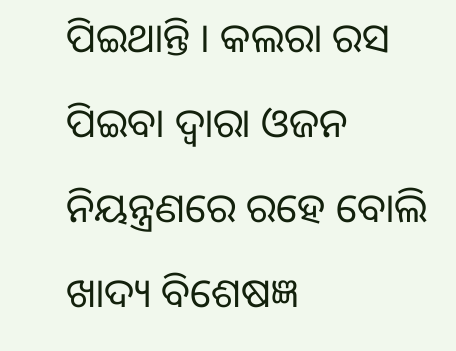ପିଇଥାନ୍ତି । କଲରା ରସ ପିଇବା ଦ୍ୱାରା ଓଜନ ନିୟନ୍ତ୍ରଣରେ ରହେ ବୋଲି ଖାଦ୍ୟ ବିଶେଷଜ୍ଞ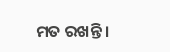ମତ ରଖନ୍ତି ।